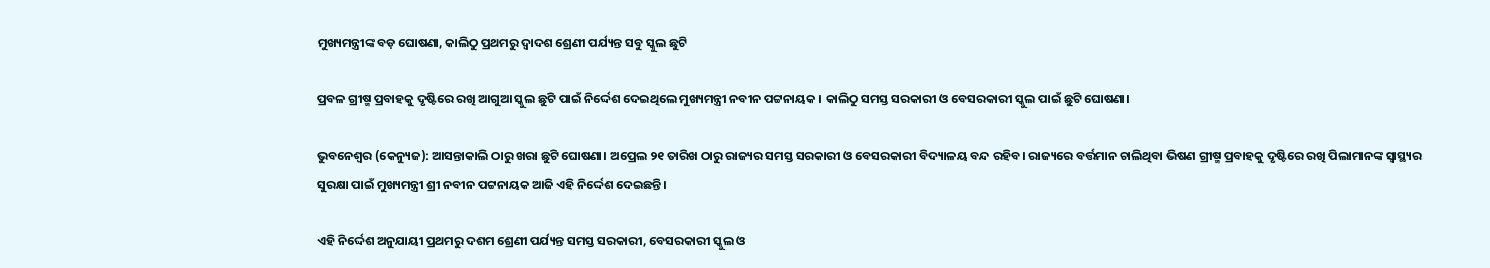ମୁଖ୍ୟମନ୍ତ୍ରୀଙ୍କ ବଡ଼ ଘୋଷଣା, କାଲିଠୁ ପ୍ରଥମରୁ ଦ୍ୱାଦଶ ଶ୍ରେଣୀ ପର୍ଯ୍ୟନ୍ତ ସବୁ ସ୍କୁଲ ଛୁଟି

ପ୍ରବଳ ଗ୍ରୀଷ୍ମ ପ୍ରବାହକୁ ଦୃଷ୍ଟିରେ ରଖି ଆଗୁଆ ସ୍କୁଲ ଛୁଟି ପାଇଁ ନିର୍ଦ୍ଦେଶ ଦେଇଥିଲେ ମୁଖ୍ୟମନ୍ତ୍ରୀ ନବୀନ ପଟ୍ଟନାୟକ । କାଲିଠୁ ସମସ୍ତ ସରକାରୀ ଓ ବେସରକାରୀ ସ୍କୁଲ ପାଇଁ ଛୁଟି ଘୋଷଣା।

ଭୁବନେଶ୍ୱର (କେନ୍ୟୁଜ): ଆସନ୍ତାକାଲି ଠାରୁ ଖରା ଛୁଟି ଘୋଷଣା। ଅପ୍ରେଲ ୨୧ ତାରିଖ ଠାରୁ ରାଜ୍ୟର ସମସ୍ତ ସରକାରୀ ଓ ବେସରକାରୀ ବିଦ୍ୟାଳୟ ବନ୍ଦ ରହିବ। ରାଜ୍ୟରେ ବର୍ତ୍ତମାନ ଚାଲିଥିବା ଭିଷଣ ଗ୍ରୀଷ୍ମ ପ୍ରବାହକୁ ଦୃଷ୍ଟିରେ ରଖି ପିଲାମାନଙ୍କ ସ୍ବାସ୍ଥ୍ୟର ସୁରକ୍ଷା ପାଇଁ ମୁଖ୍ୟମନ୍ତ୍ରୀ ଶ୍ରୀ ନବୀନ ପଟ୍ଟନାୟକ ଆଜି ଏହି ନିର୍ଦ୍ଦେଶ ଦେଇଛନ୍ତି।

ଏହି ନିର୍ଦ୍ଦେଶ ଅନୁଯାୟୀ ପ୍ରଥମରୁ ଦଶମ ଶ୍ରେଣୀ ପର୍ଯ୍ୟନ୍ତ ସମସ୍ତ ସରକାରୀ, ବେସରକାରୀ ସ୍କୁଲ ଓ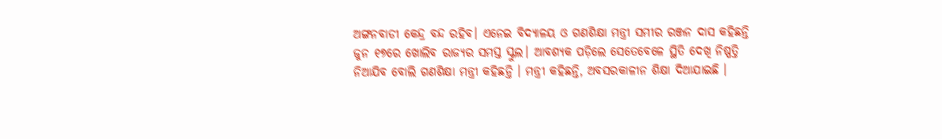ଅଙ୍ଗନବାଡୀ କେନ୍ଦ୍ର ବନ୍ଦ ରହିବ। ଏନେଇ ବିଦ୍ୟାଳୟ ଓ ଗଣଶିକ୍ଷା ମନ୍ତ୍ରୀ ସମୀର ରଞ୍ଜନ ଦାସ କହିଛନ୍ତି ଜୁନ ୧୭ରେ ଖୋଲିବ ରାଜ୍ୟର ସମସ୍ତ ସ୍କୁଲ। ଆବଶ୍ୟକ ପଡ଼ିଲେ ସେତେବେଳେ ସ୍ଥିତି ଦେଖି ନିଷ୍ପତ୍ତି ନିଆଯିବ ବୋଲି ଗଣଶିକ୍ଷା ମନ୍ତ୍ରୀ କହିଛନ୍ତି । ମନ୍ତ୍ରୀ କହିଛନ୍ତି, ଅବସରକାଳୀନ ଶିକ୍ଷା ଦିଆଯାଇଛି ।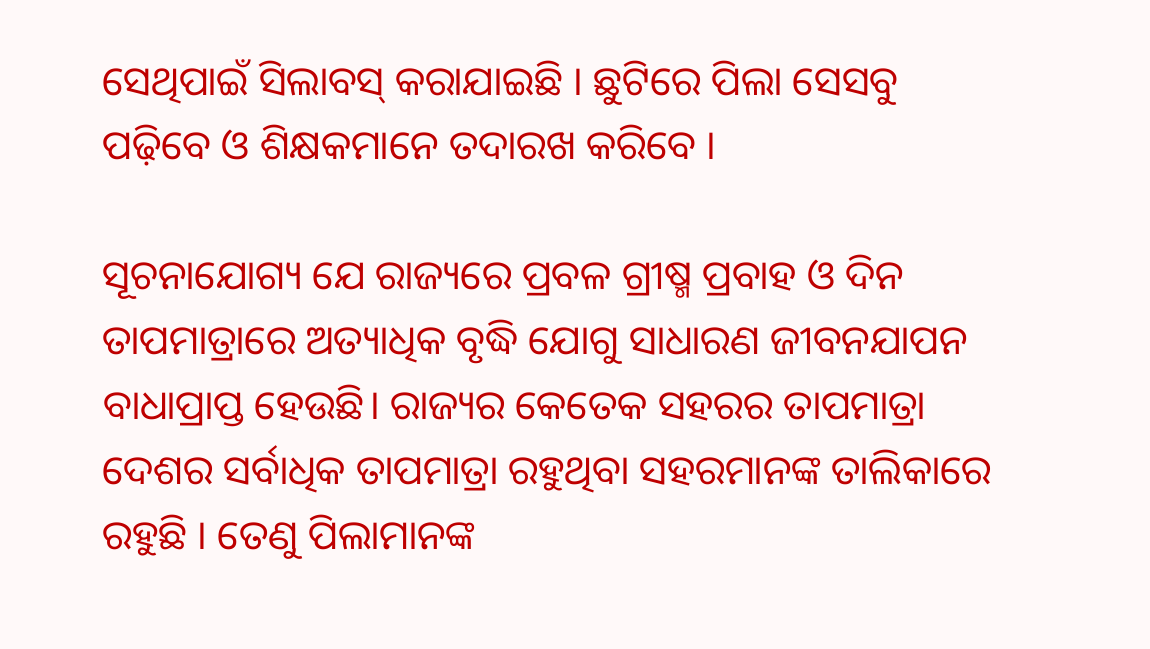ସେଥିପାଇଁ ସିଲାବସ୍‌ କରାଯାଇଛି । ଛୁଟିରେ ପିଲା ସେସବୁ ପଢ଼ିବେ ଓ ଶିକ୍ଷକମାନେ ତଦାରଖ କରିବେ ।

ସୂଚନାଯୋଗ୍ୟ ଯେ ରାଜ୍ୟରେ ପ୍ରବଳ ଗ୍ରୀଷ୍ମ ପ୍ରବାହ ଓ ଦିନ ତାପମାତ୍ରାରେ ଅତ୍ୟାଧିକ ବୃଦ୍ଧି ଯୋଗୁ ସାଧାରଣ ଜୀବନଯାପନ ବାଧାପ୍ରାପ୍ତ ହେଉଛି। ରାଜ୍ୟର କେତେକ ସହରର ତାପମାତ୍ରା ଦେଶର ସର୍ବାଧିକ ତାପମାତ୍ରା ରହୁଥିବା ସହରମାନଙ୍କ ତାଲିକାରେ ରହୁଛି । ତେଣୁ ପିଲାମାନଙ୍କ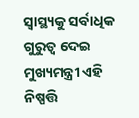ସ୍ବାସ୍ଥ୍ୟକୁ ସର୍ବାଧିକ ଗୁରୁତ୍ବ ଦେଇ ମୁଖ୍ୟମନ୍ତ୍ରୀ ଏହି ନିଷ୍ପତ୍ତି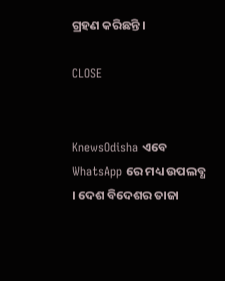ଗ୍ରହଣ କରିଛନ୍ତି ।

CLOSE


KnewsOdisha ଏବେ WhatsApp ରେ ମଧ୍ୟ ଉପଲବ୍ଧ । ଦେଶ ବିଦେଶର ତାଜା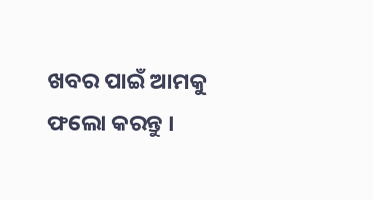ଖବର ପାଇଁ ଆମକୁ ଫଲୋ କରନ୍ତୁ ।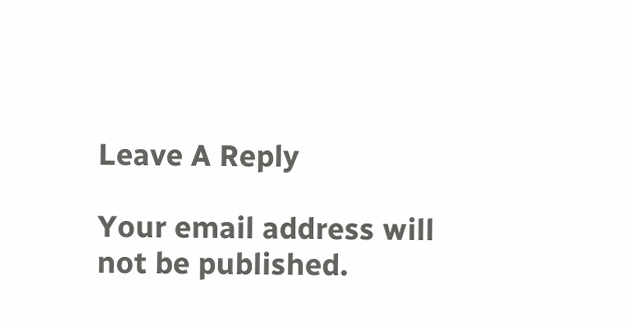Leave A Reply

Your email address will not be published.